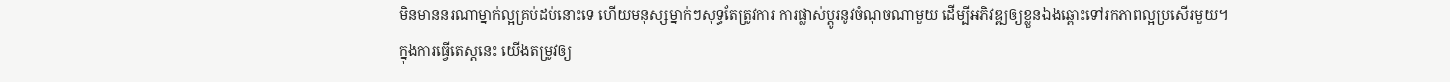មិនមាននរណាម្នាក់ល្អគ្រប់ដប់នោះទេ ហើយមនុស្សម្នាក់ៗសុទ្ធតែត្រូវការ ការផ្លាស់ប្តូរនូវចំណុចណាមួយ ដើម្បីអភិវឌ្ឍឲ្យខ្លួនឯងឆ្ពោះទៅរកភាពល្អប្រសើរមួយ។
ក្នុងការធ្វើតេស្តនេះ យើងតម្រូវឲ្យ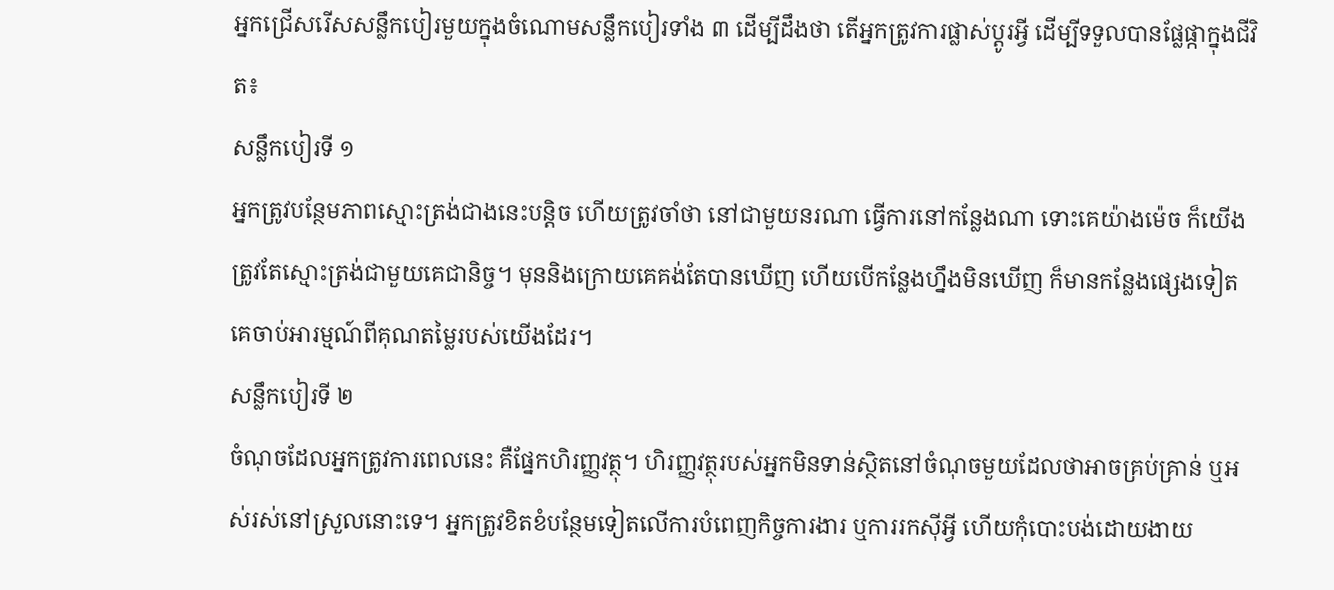អ្នកជ្រើសរើសសន្លឹកបៀរមួយក្នុងចំណោមសន្លឹកបៀរទាំង ៣ ដើម្បីដឹងថា តើអ្នកត្រូវការផ្លាស់ប្តូរអ្វី ដើម្បីទទួលបានផ្លែផ្កាក្នុងជីវិត៖
សន្លឹកបៀរទី ១
អ្នកត្រូវបន្ថែមភាពស្មោះត្រង់ជាងនេះបន្តិច ហើយត្រូវចាំថា នៅជាមួយនរណា ធ្វើការនៅកន្លែងណា ទោះគេយ៉ាងម៉េច ក៏យើងត្រូវតែស្មោះត្រង់ជាមួយគេជានិច្ច។ មុននិងក្រោយគេគង់តែបានឃើញ ហើយបើកន្លែងហ្នឹងមិនឃើញ ក៏មានកន្លែងផ្សេងទៀតគេចាប់អារម្មណ៍ពីគុណតម្លៃរបស់យើងដែរ។
សន្លឹកបៀរទី ២
ចំណុចដែលអ្នកត្រូវការពេលនេះ គឺផ្នែកហិរញ្ញវត្ថុ។ ហិរញ្ញវត្ថុរបស់អ្នកមិនទាន់ស្ថិតនៅចំណុចមួយដែលថាអាចគ្រប់គ្រាន់ ឬអស់រស់នៅស្រួលនោះទេ។ អ្នកត្រូវខិតខំបន្ថែមទៀតលើការបំពេញកិច្ចការងារ ឬការរកស៊ីអ្វី ហើយកុំបោះបង់ដោយងាយ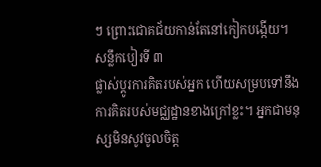ៗ ព្រោះជោគជ័យកាន់តែនៅកៀកបង្កើយ។
សន្លឹកបៀរទី ៣
ផ្លាស់ប្តូរការគិតរបស់អ្នក ហើយសម្របទៅនឹងការគិតរបស់មជ្ឈដ្ឋានខាងក្រៅខ្លះ។ អ្នកជាមនុស្សមិនសូវចូលចិត្ត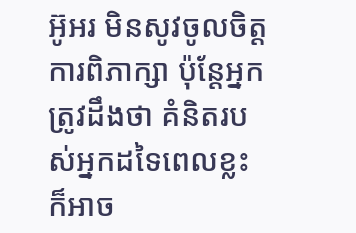អ៊ូអរ មិនសូវចូលចិត្តការពិភាក្សា ប៉ុន្តែអ្នកត្រូវដឹងថា គំនិតរបស់អ្នកដទៃពេលខ្លះ ក៏អាច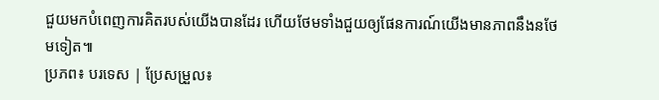ជួយមកបំពេញការគិតរបស់យើងបានដែរ ហើយថែមទាំងជួយឲ្យផែនការណ៍យើងមានភាពនឹងនថែមទៀត៕
ប្រភព៖ បរទេស | ប្រែសម្រួល៖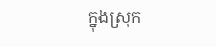ក្នុងស្រុក